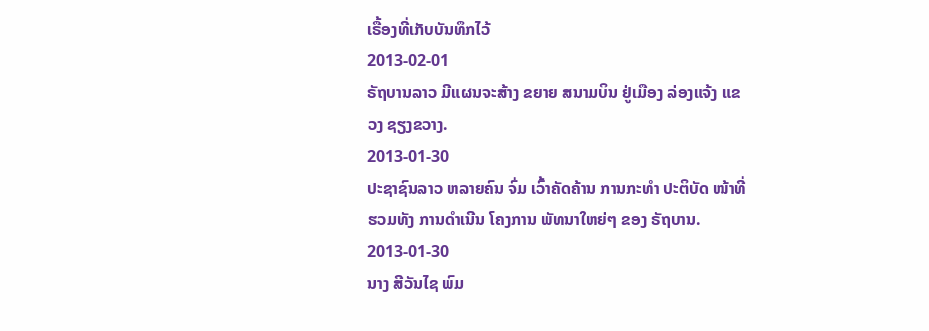ເຣື້ອງທີ່ເກັບບັນທຶກໄວ້
2013-02-01
ຣັຖບານລາວ ມີແຜນຈະສ້າງ ຂຍາຍ ສນາມບິນ ຢູ່ເມືອງ ລ່ອງແຈ້ງ ແຂວງ ຊຽງຂວາງ.
2013-01-30
ປະຊາຊົນລາວ ຫລາຍຄົນ ຈົ່ມ ເວົ້າຄັດຄ້ານ ການກະທຳ ປະຕິບັດ ໜ້າທີ່ ຮວມທັງ ການດໍາເນີນ ໂຄງການ ພັທນາໃຫຍ່ໆ ຂອງ ຣັຖບານ.
2013-01-30
ນາງ ສີວັນໄຊ ພົມ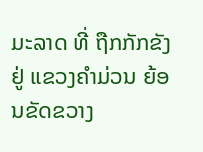ມະລາດ ທີ່ ຖືກກັກຂັງ ຢູ່ ແຂວງຄຳມ່ວນ ຍ້ອນຂັດຂວາງ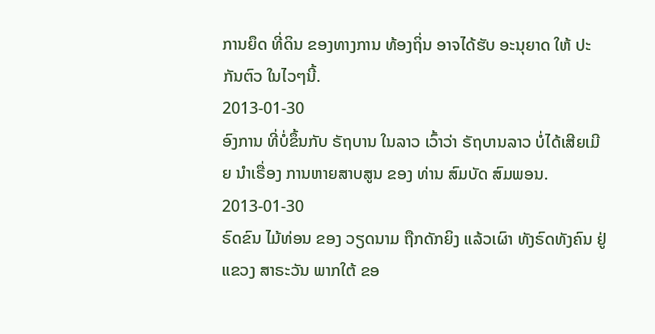ການຍຶດ ທີ່ດິນ ຂອງທາງການ ທ້ອງຖິ່ນ ອາຈໄດ້ຮັບ ອະນຸຍາດ ໃຫ້ ປະກັນຕົວ ໃນໄວໆນີ້.
2013-01-30
ອົງການ ທີ່ບໍ່ຂຶ້ນກັບ ຣັຖບານ ໃນລາວ ເວົ້າວ່າ ຣັຖບານລາວ ບໍ່ໄດ້ເສີຍເມີຍ ນໍາເຣື່ອງ ການຫາຍສາບສູນ ຂອງ ທ່ານ ສົມບັດ ສົມພອນ.
2013-01-30
ຣົດຂົນ ໄມ້ທ່ອນ ຂອງ ວຽດນາມ ຖືກດັກຍິງ ແລ້ວເຜົາ ທັງຣົດທັງຄົນ ຢູ່ແຂວງ ສາຣະວັນ ພາກໃຕ້ ຂອ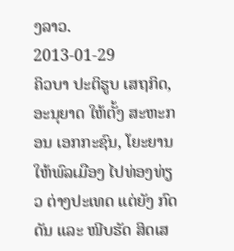ງລາວ.
2013-01-29
ຄິວບາ ປະຕິຮູບ ເສຖກິດ, ອະນຸຍາດ ໃຫ້ຕັ້ງ ສະຫະກອນ ເອກກະຊົນ, ໂຍະຍານ ໃຫ້ພົລເມືອງ ໄປທ່ອງທ່ຽວ ຕ່າງປະເທດ ແຕ່ຍັງ ກົດດັນ ແລະ ໜີບຮັດ ສິດເສ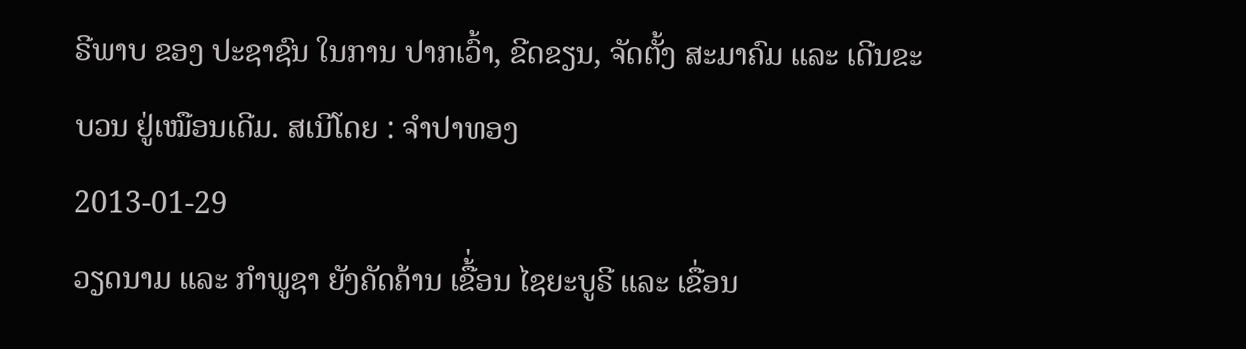ຣີພາບ ຂອງ ປະຊາຊົນ ໃນການ ປາກເວົ້າ, ຂີດຂຽນ, ຈັດຕັ້ງ ສະມາຄົມ ແລະ ເດີນຂະບວນ ຢູ່ເໝືອນເດີມ. ສເນີໂດຍ : ຈໍາປາທອງ
2013-01-29
ວຽດນາມ ແລະ ກຳພູຊາ ຍັງຄັດຄ້ານ ເຂື້່ອນ ໄຊຍະບູຣີ ແລະ ເຂື່ອນ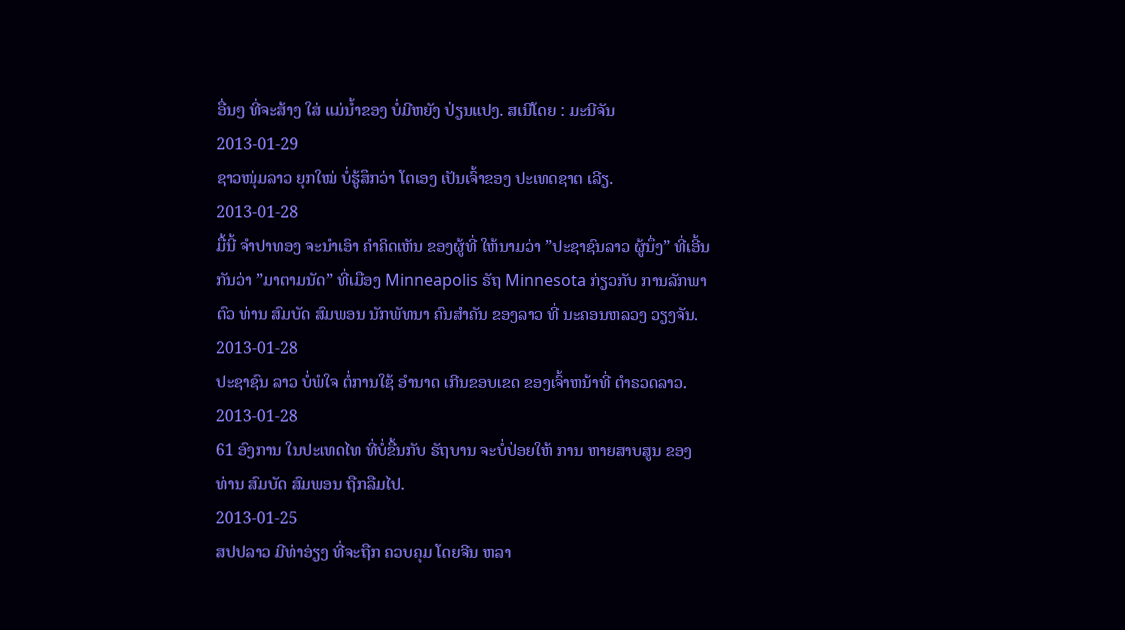ອື່ນໆ ທີ່ຈະສ້າງ ໃສ່ ແມ່ນ້ຳຂອງ ບໍ່ມີຫຍັງ ປ່ຽນແປງ. ສເນີໂດຍ : ມະນີຈັນ
2013-01-29
ຊາວໜຸ່ມລາວ ຍຸກໃໝ່ ບໍ່ຮູ້ສຶກວ່າ ໂຕເອງ ເປັນເຈົ້າຂອງ ປະເທດຊາຕ ເລີຽ.
2013-01-28
ມື້ນີ້ ຈຳປາທອງ ຈະນຳເອົາ ຄຳຄິດເຫັນ ຂອງຜູ້ທີ່ ໃຫ້ນາມວ່າ ”ປະຊາຊົນລາວ ຜູ້ນຶ່ງ” ທີ່ເອີ້ນກັນວ່າ ”ມາຕາມນັດ” ທີ່ເມືອງ Minneapolis ຣັຖ Minnesota ກ່ຽວກັບ ການລັກພາຕົວ ທ່ານ ສົມບັດ ສົມພອນ ນັກພັທນາ ຄົນສຳຄັນ ຂອງລາວ ທີ່ ນະຄອນຫລວງ ວຽງຈັນ.
2013-01-28
ປະຊາຊົນ ລາວ ບໍ່ພໍໃຈ ຕໍ່ການໃຊ້ ອຳນາດ ເກີນຂອບເຂດ ຂອງເຈົ້າຫນ້າທີ່ ຕຳຣວດລາວ.
2013-01-28
61 ອົງການ ໃນປະເທດໄທ ທີ່ບໍ່ຂື້ນກັບ ຣັຖບານ ຈະບໍ່ປ່ອຍໃຫ້ ການ ຫາຍສາບສູນ ຂອງ ທ່ານ ສົມບັດ ສົມພອນ ຖືກລືມໄປ.
2013-01-25
ສປປລາວ ມີທ່າອ່ຽງ ທີ່ຈະຖືກ ຄວບຄຸມ ໂດຍຈີນ ຫລາ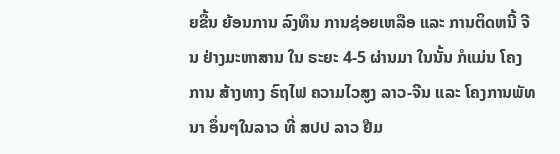ຍຂື້ນ ຍ້ອນການ ລົງທຶນ ການຊ່ອຍເຫລືອ ແລະ ການຕິດຫນີ້ ຈີນ ຢ່າງມະຫາສານ ໃນ ຣະຍະ 4-5 ຜ່ານມາ ໃນນັ້ນ ກໍແມ່ນ ໂຄງການ ສ້າງທາງ ຣົຖໄຟ ຄວາມໄວສູງ ລາວ-ຈີນ ແລະ ໂຄງການພັທນາ ອຶ່ນໆໃນລາວ ທີ່ ສປປ ລາວ ຢືມ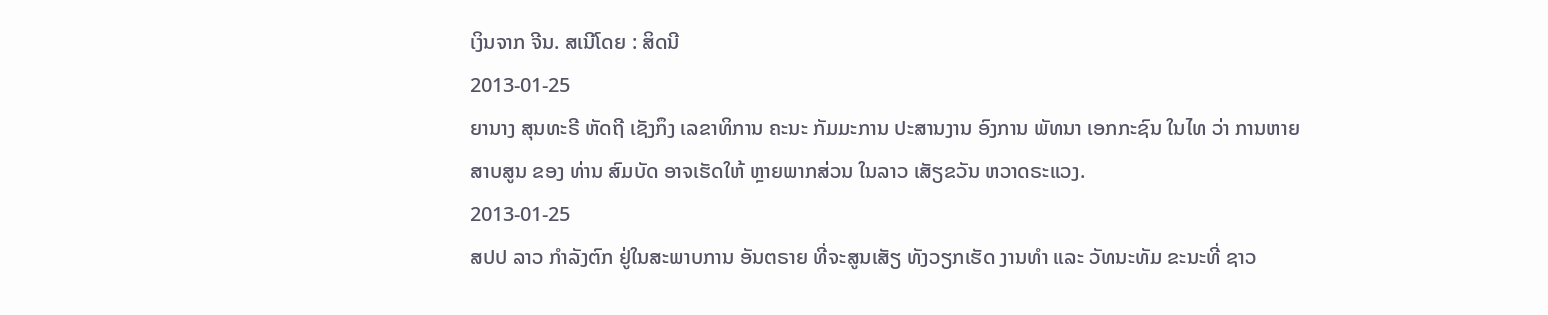ເງິນຈາກ ຈີນ. ສເນີໂດຍ : ສິດນີ
2013-01-25
ຍານາງ ສຸນທະຣີ ຫັດຖີ ເຊັງກຶງ ເລຂາທິການ ຄະນະ ກັມມະການ ປະສານງານ ອົງການ ພັທນາ ເອກກະຊົນ ໃນໄທ ວ່າ ການຫາຍສາບສູນ ຂອງ ທ່ານ ສົມບັດ ອາຈເຮັດໃຫ້ ຫຼາຍພາກສ່ວນ ໃນລາວ ເສັຽຂວັນ ຫວາດຣະແວງ.
2013-01-25
ສປປ ລາວ ກໍາລັງຕົກ ຢູ່ໃນສະພາບການ ອັນຕຣາຍ ທີ່ຈະສູນເສັຽ ທັງວຽກເຮັດ ງານທໍາ ແລະ ວັທນະທັມ ຂະນະທີ່ ຊາວ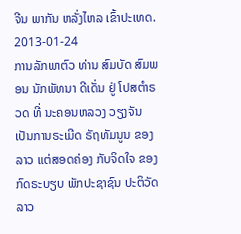ຈີນ ພາກັນ ຫລັ່ງໄຫລ ເຂົ້າປະເທດ.
2013-01-24
ການລັກພາຕົວ ທ່ານ ສົມບັດ ສົມພອນ ນັກພັທນາ ດີເດັ່ນ ຢູ່ ໂປສຕໍາຣວດ ທີ່ ນະຄອນຫລວງ ວຽງຈັນ ເປັນການຣະເມີດ ຣັຖທັມນູນ ຂອງລາວ ແຕ່ສອດຄ່ອງ ກັບຈິດໃຈ ຂອງ ກົດຣະບຽບ ພັກປະຊາຊົນ ປະຕິວັດລາວ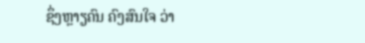ຊຶ່ງຫຼາຽຄົນ ຄົງສົນໃຈ ວ່າ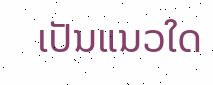ເປັນແນວໃດ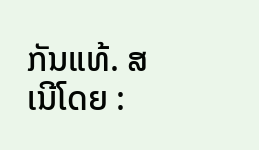ກັນແທ້. ສເນີໂດຍ :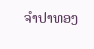ຈໍາປາທອງ